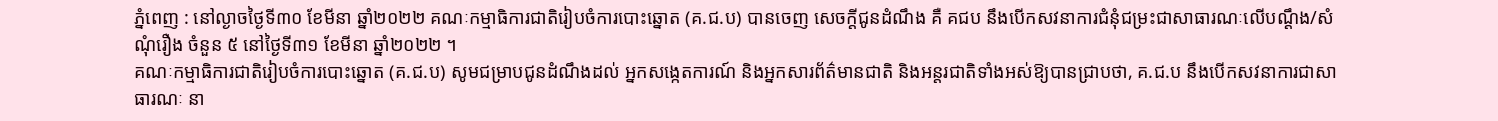ភ្នំពេញ : នៅល្ងាចថ្ងៃទី៣០ ខែមីនា ឆ្នាំ២០២២ គណៈកម្មាធិការជាតិរៀបចំការបោះឆ្នោត (គ.ជ.ប) បានចេញ សេចក្តីជូនដំណឹង គឺ គជប នឹងបើកសវនាការជំនុំជម្រះជាសាធារណៈលើបណ្ដឹង/សំណុំរឿង ចំនួន ៥ នៅថ្ងៃទី៣១ ខែមីនា ឆ្នាំ២០២២ ។
គណៈកម្មាធិការជាតិរៀបចំការបោះឆ្នោត (គ.ជ.ប) សូមជម្រាបជូនដំណឹងដល់ អ្នកសង្កេតការណ៍ និងអ្នកសារព័ត៌មានជាតិ និងអន្តរជាតិទាំងអស់ឱ្យបានជ្រាបថា, គ.ជ.ប នឹងបើកសវនាការជាសាធារណៈ នា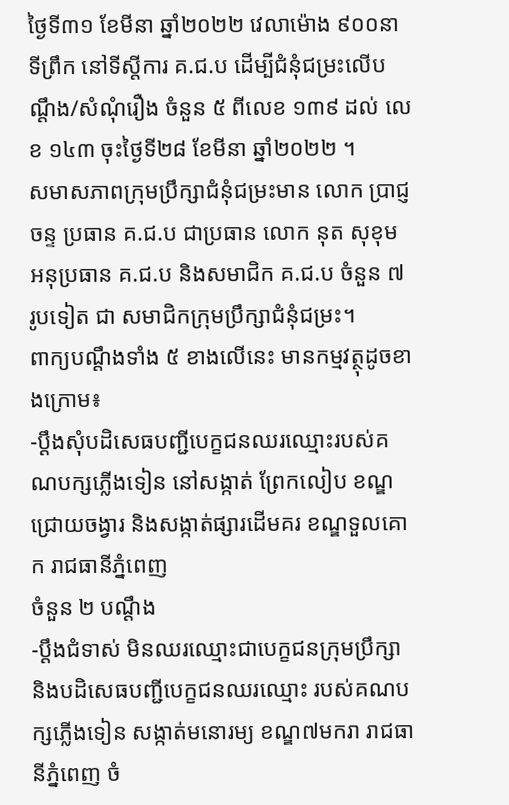ថ្ងៃទី៣១ ខែមីនា ឆ្នាំ២០២២ វេលាម៉ោង ៩០០នាទីព្រឹក នៅទីស្តីការ គ.ជ.ប ដើម្បីជំនុំជម្រះលើបណ្តឹង/សំណុំរឿង ចំនួន ៥ ពីលេខ ១៣៩ ដល់ លេខ ១៤៣ ចុះថ្ងៃទី២៨ ខែមីនា ឆ្នាំ២០២២ ។
សមាសភាពក្រុមប្រឹក្សាជំនុំជម្រះមាន លោក ប្រាជ្ញ ចន្ទ ប្រធាន គ.ជ.ប ជាប្រធាន លោក នុត សុខុម អនុប្រធាន គ.ជ.ប និងសមាជិក គ.ជ.ប ចំនួន ៧ រូបទៀត ជា សមាជិកក្រុមប្រឹក្សាជំនុំជម្រះ។
ពាក្យបណ្តឹងទាំង ៥ ខាងលើនេះ មានកម្មវត្ថុដូចខាងក្រោម៖
-ប្ដឹងសុំបដិសេធបញ្ជីបេក្ខជនឈរឈ្មោះរបស់គណបក្សភ្លើងទៀន នៅសង្កាត់ ព្រែកលៀប ខណ្ឌជ្រោយចង្វារ និងសង្កាត់ផ្សារដើមគរ ខណ្ឌទួលគោក រាជធានីភ្នំពេញ
ចំនួន ២ បណ្តឹង
-ប្តឹងជំទាស់ មិនឈរឈ្មោះជាបេក្ខជនក្រុមប្រឹក្សា និងបដិសេធបញ្ជីបេក្ខជនឈរឈ្មោះ របស់គណបក្សភ្លើងទៀន សង្កាត់មនោរម្យ ខណ្ឌ៧មករា រាជធានីភ្នំពេញ ចំ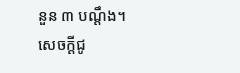នួន ៣ បណ្តឹង។
សេចក្តីជូ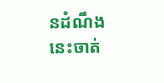នដំណឹងនេះចាត់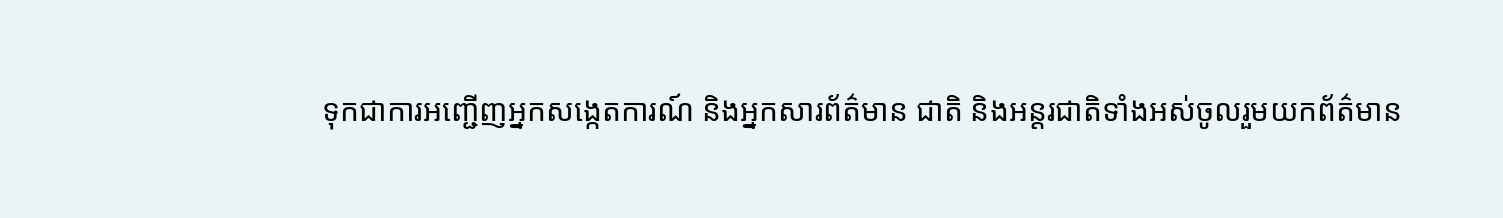ទុកជាការអញ្ជើញអ្នកសង្កេតការណ៍ និងអ្នកសារព័ត៌មាន ជាតិ និងអន្តរជាតិទាំងអស់ចូលរួមយកព័ត៌មាន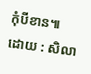កុំបីខាន៕
ដោយ : សិលា